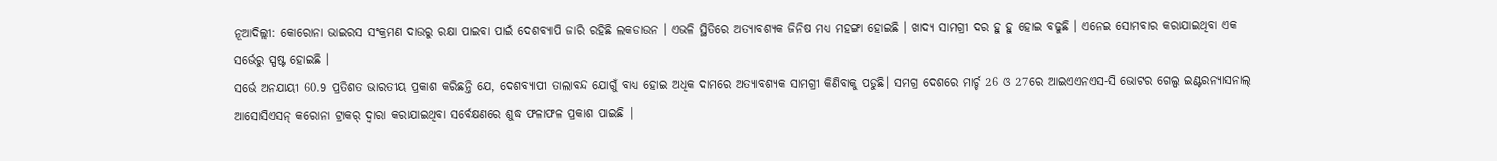ନୂଆଦିଲ୍ଲୀ: କୋରୋନା ଭାଇରସ ସଂକ୍ରମଣ ଦାଉରୁ ରକ୍ଷା ପାଇବା ପାଇଁ ଦେଶବ୍ୟାପି ଜାରି ରହିଛି ଲକଡାଉନ । ଏଭଳି ସ୍ଥିତିରେ ଅତ୍ୟାବଶ୍ୟକ ଜିନିଷ ମଧ୍ୟ ମହଙ୍ଗା ହୋଇଛି । ଖାଦ୍ୟ ସାମଗ୍ରୀ ଦର ହୁ ହୁ ହୋଇ ବଢୁଛି । ଏନେଇ ସୋମବାର କରାଯାଇଥିବା ଏକ ସର୍ଭେରୁ ସ୍ପଷ୍ଟ ହୋଇଛି ।
ସର୍ଭେ ଅନଯାୟୀ 60.9 ପ୍ରତିଶତ ଭାରତୀୟ ପ୍ରକାଶ କରିଛନ୍ତି ଯେ, ଦେଶବ୍ୟାପୀ ତାଲାବନ୍ଦ ଯୋଗୁଁ ବାଧ୍ୟ ହୋଇ ଅଧିକ ଦାମରେ ଅତ୍ୟାବଶ୍ୟକ ସାମଗ୍ରୀ କିଣିବାକୁ ପଡୁଛି। ସମଗ୍ର ଦେଶରେ ମାର୍ଚ୍ଚ 26 ଓ 27ରେ ଆଇଏଏନଏସ-ସି ଭୋଟର ଗେଲ୍ପ ଇଣ୍ଟରନ୍ୟାସନାଲ୍ ଆସୋସିଏସନ୍ କରୋନା ଟ୍ରାକର୍ ଦ୍ୱାରା କରାଯାଇଥିବା ସର୍ବେକ୍ଷଣରେ ଶୁଦ୍ଧ ଫଳାଫଳ ପ୍ରକାଶ ପାଇଛି |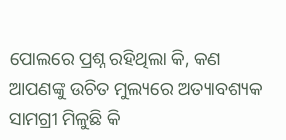ପୋଲରେ ପ୍ରଶ୍ନ ରହିଥିଲା କି, କଣ ଆପଣଙ୍କୁ ଉଚିତ ମୁଲ୍ୟରେ ଅତ୍ୟାବଶ୍ୟକ ସାମଗ୍ରୀ ମିଳୁଛି କି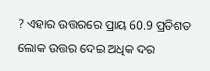? ଏହାର ଉତ୍ତରରେ ପ୍ରାୟ 60.9 ପ୍ରତିଶତ ଲୋକ ଉତ୍ତର ଦେଇ ଅଧିକ ଦର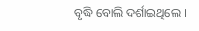ବୃଦ୍ଧି ବୋଲି ଦର୍ଶାଇଥିଲେ ।